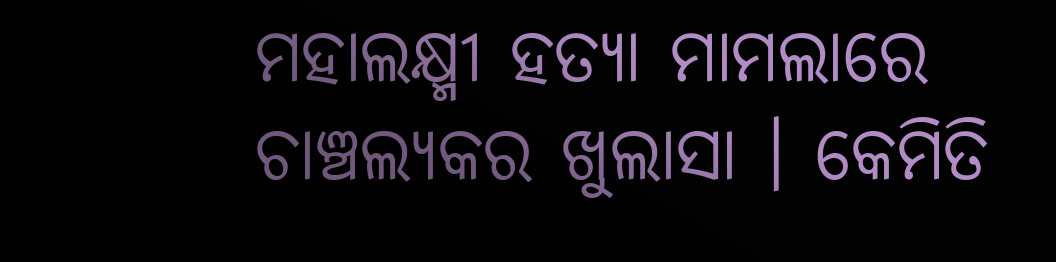ମହାଲକ୍ଷ୍ମୀ ହତ୍ୟା ମାମଲାରେ ଚାଞ୍ଚଲ୍ୟକର ଖୁଲାସା । କେମିତି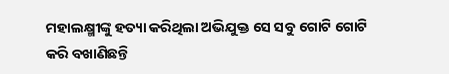ମହାଲକ୍ଷ୍ମୀଙ୍କୁ ହତ୍ୟା କରିଥିଲା ଅଭିଯୁକ୍ତ ସେ ସବୁ ଗୋଟି ଗୋଟି କରି ବଖାଣିଛନ୍ତି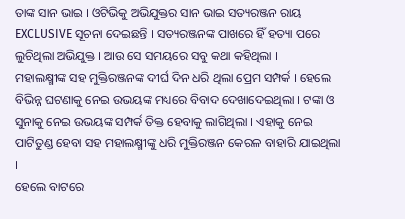ତାଙ୍କ ସାନ ଭାଇ । ଓଟିଭିକୁ ଅଭିଯୁକ୍ତର ସାନ ଭାଇ ସତ୍ୟରଞ୍ଜନ ରାୟ EXCLUSIVE ସୂଚନା ଦେଇଛନ୍ତି । ସତ୍ୟରଞ୍ଜନଙ୍କ ପାଖରେ ହିଁ ହତ୍ୟା ପରେ ଲୁଚିଥିଲା ଅଭିଯୁକ୍ତ । ଆଉ ସେ ସମୟରେ ସବୁ କଥା କହିଥିଲା ।
ମହାଲକ୍ଷ୍ମୀଙ୍କ ସହ ମୁକ୍ତିରଞ୍ଜନଙ୍କ ଦୀର୍ଘ ଦିନ ଧରି ଥିଲା ପ୍ରେମ ସମ୍ପର୍କ । ହେଲେ ବିଭିନ୍ନ ଘଟଣାକୁ ନେଇ ଉଭୟଙ୍କ ମଧ୍ୟରେ ବିବାଦ ଦେଖାଦେଇଥିଲା । ଟଙ୍କା ଓ ସୁନାକୁ ନେଇ ଉଭୟଙ୍କ ସମ୍ପର୍କ ତିକ୍ତ ହେବାକୁ ଲାଗିଥିଲା । ଏହାକୁ ନେଇ ପାଟିତୁଣ୍ଡ ହେବା ସହ ମହାଲକ୍ଷ୍ମୀଙ୍କୁ ଧରି ମୁକ୍ତିରଞ୍ଜନ କେରଳ ବାହାରି ଯାଇଥିଲା ।
ହେଲେ ବାଟରେ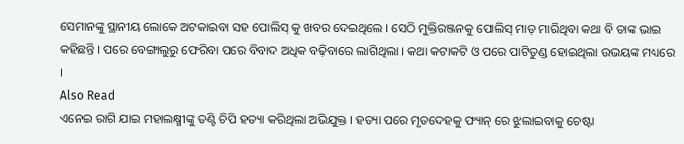ସେମାନଙ୍କୁ ସ୍ଥାନୀୟ ଲୋକେ ଅଟକାଇବା ସହ ପୋଲିସ୍ କୁ ଖବର ଦେଇଥିଲେ । ସେଠି ମୁକ୍ତିରଞ୍ଜନକୁ ପୋଲିସ୍ ମାଡ଼ ମାରିଥିବା କଥା ବି ତାଙ୍କ ଭାଇ କହିଛନ୍ତି । ପରେ ବେଙ୍ଗାଲୁରୁ ଫେରିବା ପରେ ବିବାଦ ଅଧିକ ବଢ଼ିବାରେ ଲାଗିଥିଲା । କଥା କଟାକଟି ଓ ପରେ ପାଟିତୁଣ୍ଡ ହୋଇଥିଲା ଉଭୟଙ୍କ ମଧ୍ୟରେ ।
Also Read
ଏନେଇ ରାଗି ଯାଇ ମହାଲକ୍ଷ୍ମୀଙ୍କୁ ତଣ୍ଟି ଚିପି ହତ୍ୟା କରିଥିଲା ଅଭିଯୁକ୍ତ । ହତ୍ୟା ପରେ ମୃତଦେହକୁ ଫ୍ୟାନ୍ ରେ ଝୁଲାଇବାକୁ ଚେଷ୍ଟା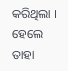କରିଥିଲା । ହେଲେ ତାହା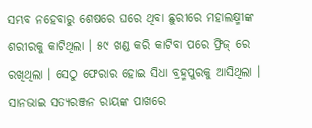ସମ୍ଭବ ନହେବାରୁ ଶେଷରେ ଘରେ ଥିବା ଛୁରୀରେ ମହାଲକ୍ଷ୍ମୀଙ୍କ ଶରୀରକୁ କାଟିଥିଲା । ୫୯ ଖଣ୍ଡ କରି କାଟିବା ପରେ ଫ୍ରିଜ୍ ରେ ରଖିଥିଲା । ସେଠୁ ଫେରାର ହୋଇ ସିଧା ବ୍ରହ୍ମପୁରକୁ ଆସିଥିଲା ।
ସାନଭାଇ ସତ୍ୟରଞ୍ଜନ ରାୟଙ୍କ ପାଖରେ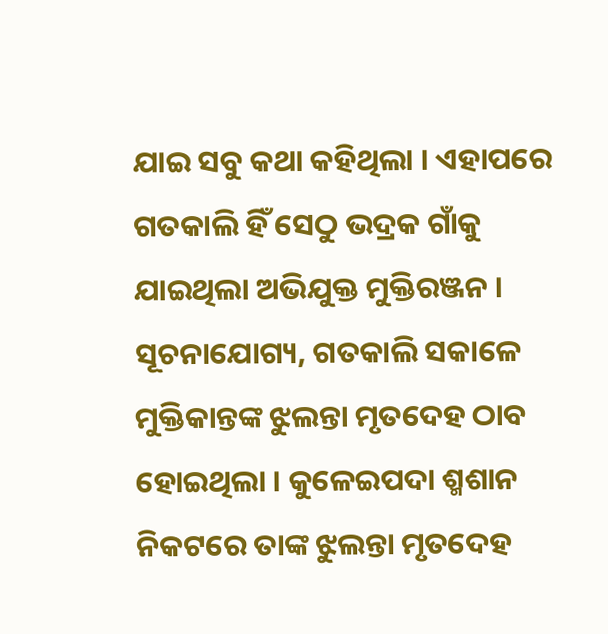ଯାଇ ସବୁ କଥା କହିଥିଲା । ଏହାପରେ ଗତକାଲି ହିଁ ସେଠୁ ଭଦ୍ରକ ଗାଁକୁ ଯାଇଥିଲା ଅଭିଯୁକ୍ତ ମୁକ୍ତିରଞ୍ଜନ । ସୂଚନାଯୋଗ୍ୟ, ଗତକାଲି ସକାଳେ ମୁକ୍ତିକାନ୍ତଙ୍କ ଝୁଲନ୍ତା ମୃତଦେହ ଠାବ ହୋଇଥିଲା । କୁଳେଇପଦା ଶ୍ମଶାନ ନିକଟରେ ତାଙ୍କ ଝୁଲନ୍ତା ମୃତଦେହ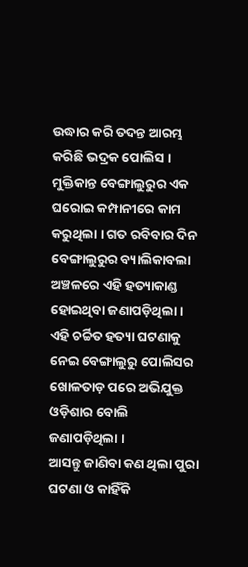ଉଦ୍ଧାର କରି ତଦନ୍ତ ଆରମ୍ଭ କରିଛି ଭଦ୍ରକ ପୋଲିସ ।
ମୁକ୍ତିକାନ୍ତ ବେଙ୍ଗାଲୁରୁର ଏକ ଘରୋଇ କମ୍ପାନୀରେ କାମ କରୁଥିଲା । ଗତ ରବିବାର ଦିନ ବେଙ୍ଗାଲୁରୁର ବ୍ୟାଲିକାବଲା ଅଞ୍ଚଳରେ ଏହି ହତ୍ୟାକାଣ୍ଡ ହୋଇଥିବା ଜଣାପଡ଼ିଥିଲା । ଏହି ଚର୍ଚ୍ଚିତ ହତ୍ୟା ଘଟଣାକୁ ନେଇ ବେଙ୍ଗାଲୁରୁ ପୋଲିସର ଖୋଳତାଡ଼ ପରେ ଅଭିଯୁକ୍ତ ଓଡ଼ିଶାର ବୋଲି ଜଣାପଡ଼ିଥିଲା ।
ଆସନ୍ତୁ ଜାଣିବା କଣ ଥିଲା ପୁରା ଘଟଣା ଓ କାହିଁକି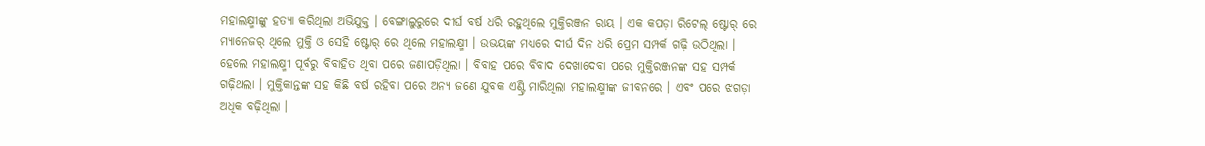ମହାଲକ୍ଷ୍ମୀଙ୍କୁ ହତ୍ୟା କରିଥିଲା ଅଭିଯୁକ୍ତ । ବେଙ୍ଗାଲୁରୁରେ ଦୀର୍ଘ ବର୍ଷ ଧରି ରହୁଥିଲେ ମୁକ୍ତିରଞ୍ଜନ ରାୟ । ଏକ କପଡ଼ା ରିଟେଲ୍ ଷ୍ଟୋର୍ ରେ ମ୍ୟାନେଜର୍ ଥିଲେ ମୁକ୍ତି ଓ ସେହି ଷ୍ଟୋର୍ ରେ ଥିଲେ ମହାଲକ୍ଷ୍ମୀ । ଉଭୟଙ୍କ ମଧ୍ୟରେ ଦୀର୍ଘ ଦିନ ଧରି ପ୍ରେମ ସମ୍ପର୍କ ଗଢ଼ି ଉଠିଥିଲା ।
ହେଲେ ମହାଲକ୍ଷ୍ମୀ ପୂର୍ବରୁ ବିବାହିତ ଥିବା ପରେ ଜଣାପଡ଼ିଥିଲା । ବିବାହ ପରେ ବିବାଦ ଦେଖାଦେବା ପରେ ମୁକ୍ତିରଞ୍ଜନଙ୍କ ସହ ସମ୍ପର୍କ ଗଢ଼ିଥଲା । ମୁକ୍ତିକାନ୍ତଙ୍କ ସହ କିଛି ବର୍ଷ ରହିବା ପରେ ଅନ୍ୟ ଜଣେ ଯୁବକ ଏଣ୍ଟ୍ରି ମାରିଥିଲା ମହାଲକ୍ଷ୍ମୀଙ୍କ ଜୀବନରେ । ଏବଂ ପରେ ଝଗଡ଼ା ଅଧିକ ବଢ଼ିଥିଲା ।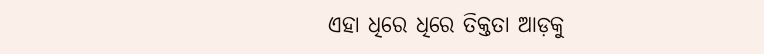ଏହା ଧିରେ ଧିରେ ତିକ୍ତତା ଆଡ଼କୁ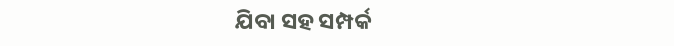ଯିବା ସହ ସମ୍ପର୍କ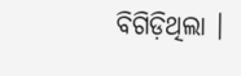ବିଗିଡ଼ିଥିଲା ।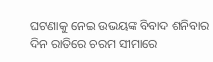ଘଟଣାକୁ ନେଇ ଉଭୟଙ୍କ ବିବାଦ ଶନିବାର ଦିନ ରାତିରେ ଚରମ ସୀମାରେ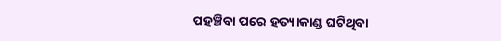ପହଞ୍ଚିବା ପରେ ହତ୍ୟାକାଣ୍ଡ ଘଟିଥିବା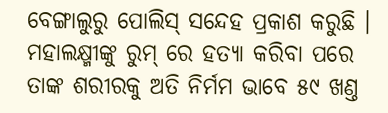ବେଙ୍ଗାଲୁରୁ ପୋଲିସ୍ ସନ୍ଦେହ ପ୍ରକାଶ କରୁଛି । ମହାଲକ୍ଷ୍ମୀଙ୍କୁ ରୁମ୍ ରେ ହତ୍ୟା କରିବା ପରେ ତାଙ୍କ ଶରୀରକୁ ଅତି ନିର୍ମମ ଭାବେ ୫୯ ଖଣ୍ତ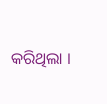କରିଥିଲା ।